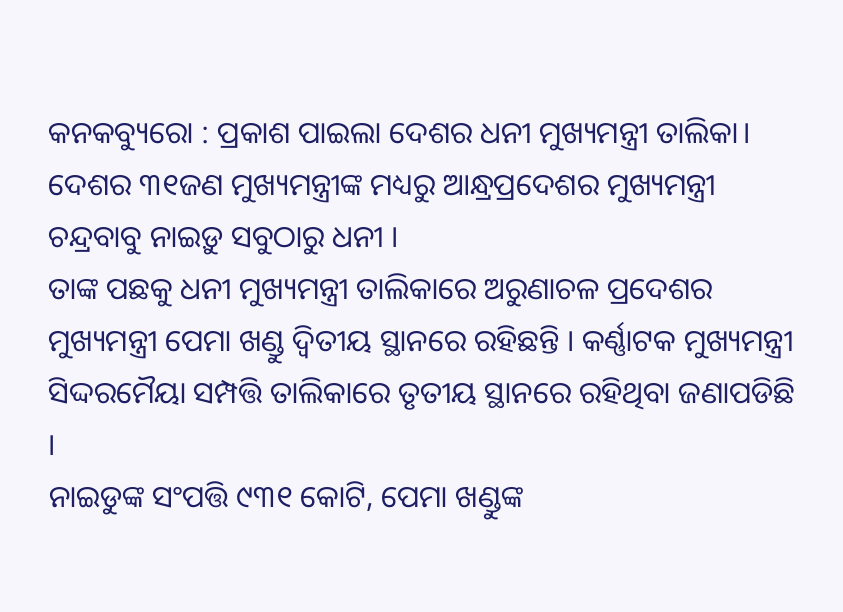କନକବ୍ୟୁରୋ : ପ୍ରକାଶ ପାଇଲା ଦେଶର ଧନୀ ମୁଖ୍ୟମନ୍ତ୍ରୀ ତାଲିକା। ଦେଶର ୩୧ଜଣ ମୁଖ୍ୟମନ୍ତ୍ରୀଙ୍କ ମଧ୍ୟରୁ ଆନ୍ଧ୍ରପ୍ରଦେଶର ମୁଖ୍ୟମନ୍ତ୍ରୀ ଚନ୍ଦ୍ରବାବୁ ନାଇଡ଼ୁ ସବୁଠାରୁ ଧନୀ ।
ତାଙ୍କ ପଛକୁ ଧନୀ ମୁଖ୍ୟମନ୍ତ୍ରୀ ତାଲିକାରେ ଅରୁଣାଚଳ ପ୍ରଦେଶର ମୁଖ୍ୟମନ୍ତ୍ରୀ ପେମା ଖଣ୍ଡୁ ଦ୍ବିତୀୟ ସ୍ଥାନରେ ରହିଛନ୍ତି । କର୍ଣ୍ଣାଟକ ମୁଖ୍ୟମନ୍ତ୍ରୀ ସିଦ୍ଦରମୈୟା ସମ୍ପତ୍ତି ତାଲିକାରେ ତୃତୀୟ ସ୍ଥାନରେ ରହିଥିବା ଜଣାପଡିଛି ।
ନାଇଡୁଙ୍କ ସଂପତ୍ତି ୯୩୧ କୋଟି, ପେମା ଖଣ୍ଡୁଙ୍କ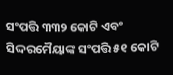ସଂପତ୍ତି ୩୩୨ କୋଟି ଏବଂ ସିଦ୍ଦରମୈୟାଙ୍କ ସଂପତ୍ତି ୫୧ କୋଟି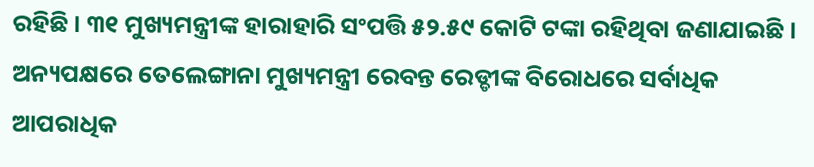ରହିଛି । ୩୧ ମୁଖ୍ୟମନ୍ତ୍ରୀଙ୍କ ହାରାହାରି ସଂପତ୍ତି ୫୨.୫୯ କୋଟି ଟଙ୍କା ରହିଥିବା ଜଣାଯାଇଛି । ଅନ୍ୟପକ୍ଷରେ ତେଲେଙ୍ଗାନା ମୁଖ୍ୟମନ୍ତ୍ରୀ ରେବନ୍ତ ରେଡ୍ଡୀଙ୍କ ବିରୋଧରେ ସର୍ବାଧିକ ଆପରାଧିକ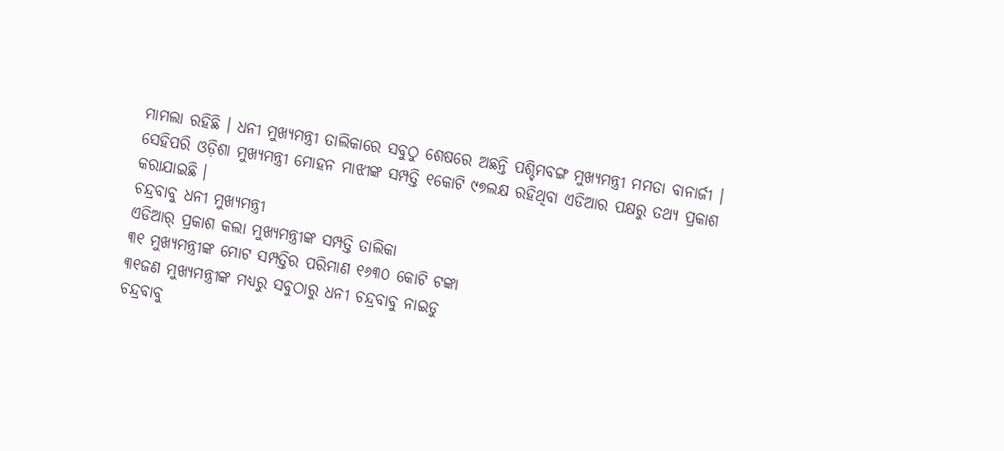ମାମଲା ରହିଛି । ଧନୀ ମୁଖ୍ୟମନ୍ତ୍ରୀ ତାଲିକାରେ ସବୁଠୁ ଶେଷରେ ଅଛନ୍ତି ପଶ୍ଚିମବଙ୍ଗ ମୁଖ୍ୟମନ୍ତ୍ରୀ ମମତା ବାନାର୍ଜୀ । ସେହିପରି ଓଡ଼ିଶା ମୁଖ୍ୟମନ୍ତ୍ରୀ ମୋହନ ମାଝୀଙ୍କ ସମ୍ପତ୍ତି ୧କୋଟି ୯୭ଲକ୍ଷ ରହିଥିବା ଏଡିଆର ପକ୍ଷରୁ ତଥ୍ୟ ପ୍ରକାଶ କରାଯାଇଛି ।
ଚନ୍ଦ୍ରବାବୁ ଧନୀ ମୁଖ୍ୟମନ୍ତ୍ରୀ
ଏଡିଆର୍ ପ୍ରକାଶ କଲା ମୁଖ୍ୟମନ୍ତ୍ରୀଙ୍କ ସମ୍ପତ୍ତି ତାଲିକା
୩୧ ମୁଖ୍ୟମନ୍ତ୍ରୀଙ୍କ ମୋଟ ସମ୍ପତ୍ତିର ପରିମାଣ ୧୬୩୦ କୋଟି ଟଙ୍କା
୩୧ଜଣ ମୁଖ୍ୟମନ୍ତ୍ରୀଙ୍କ ମଧ୍ୟରୁ ସବୁଠାରୁ ଧନୀ ଚନ୍ଦ୍ରବାବୁ ନାଇଡୁ
ଚନ୍ଦ୍ରବାବୁ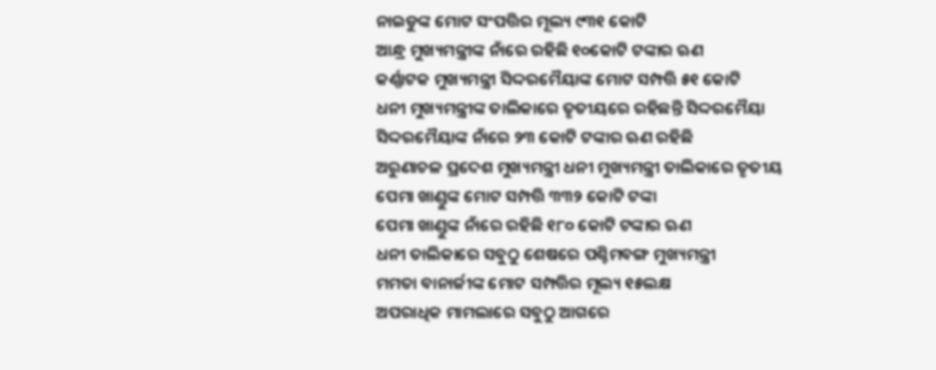ନାଇଡୁଙ୍କ ମୋଟ ସଂପତ୍ତିର ମୂଲ୍ୟ ୯୩୧ କୋଟି
ଆନ୍ଧ୍ର ମୁଖ୍ୟମନ୍ତ୍ରୀଙ୍କ ନାଁରେ ରହିଛି ୧୦କୋଟି ଟଙ୍କାର ଋଣ
କର୍ଣ୍ଣାଟକ ମୁଖ୍ୟମନ୍ତ୍ରୀ ସିଦ୍ଦରମୈୟାଙ୍କ ମୋଟ ସମ୍ପତ୍ତି ୫୧ କୋଟି
ଧନୀ ମୁଖ୍ୟମନ୍ତ୍ରୀଙ୍କ ତାଲିକାରେ ତୃତୀୟରେ ରହିଛନ୍ତି ସିଦ୍ଦରମୈୟା
ସିଦ୍ଦରମୈୟାଙ୍କ ନାଁରେ ୨୩ କୋଟି ଟଙ୍କାର ଋଣ ରହିଛି
ଅରୁଣାଚଳ ପ୍ରଦେଶ ମୁଖ୍ୟମନ୍ତ୍ରୀ ଧନୀ ମୁଖ୍ୟମନ୍ତ୍ରୀ ତାଲିକାରେ ତୃତୀୟ
ପେମା ଖାଣ୍ଡୁଙ୍କ ମୋଟ ସମ୍ପତ୍ତି ୩୩୨ କୋଟି ଟଙ୍କା
ପେମା ଖାଣ୍ଡୁଙ୍କ ନାଁରେ ରହିଛି ୧୮୦ କୋଟି ଟଙ୍କାର ଋଣ
ଧନୀ ତାଲିକାରେ ସବୁଠୁ ଶେଷରେ ପଶ୍ଚିମବଙ୍ଗ ମୁଖ୍ୟମନ୍ତ୍ରୀ
ମମତା ବାନାର୍ଜୀଙ୍କ ମୋଟ ସମ୍ପତ୍ତିର ମୂଲ୍ୟ ୧୫ଲକ୍ଷ
ଅପରାଧିକ ମାମଲାରେ ସବୁଠୁ ଆଗରେ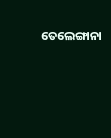ତେଲେଙ୍ଗାନା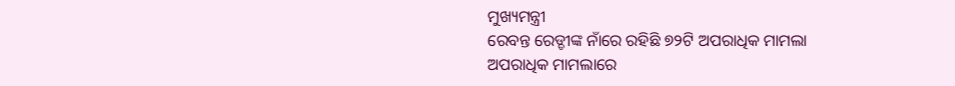ମୁଖ୍ୟମନ୍ତ୍ରୀ
ରେବନ୍ତ ରେଡ୍ଡୀଙ୍କ ନାଁରେ ରହିଛି ୭୨ଟି ଅପରାଧିକ ମାମଲା
ଅପରାଧିକ ମାମଲାରେ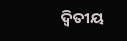ଦ୍ବିତୀୟ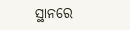ସ୍ଥାନରେ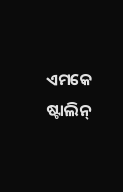ଏମକେ ଷ୍ଟାଲିନ୍